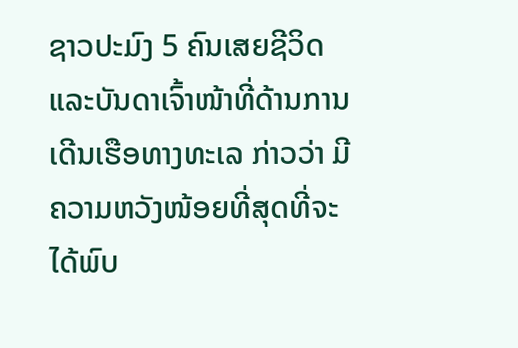ຊາວປະມົງ 5 ຄົນເສຍຊີວິດ ແລະບັນດາເຈົ້າໜ້າທີ່ດ້ານການເດີນເຮືອທາງທະເລ ກ່າວວ່າ ມີຄວາມຫວັງໜ້ອຍທີ່ສຸດທີ່ຈະໄດ້ພົບ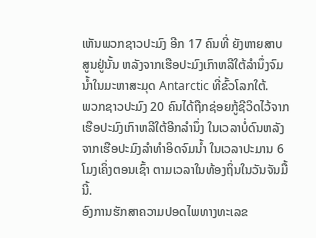ເຫັນພວກຊາວປະມົງ ອີກ 17 ຄົນທີ່ ຍັງຫາຍສາບສູນຢູ່ນັ້ນ ຫລັງຈາກເຮືອປະມົງເກົາຫລີໃຕ້ລໍານຶ່ງຈົມນໍ້າໃນມະຫາສະມຸດ Antarctic ທີ່ຂົ້ວໂລກໃຕ້.
ພວກຊາວປະມົງ 20 ຄົນໄດ້ຖືກຊ່ອຍກູ້ຊີວິດໄວ້ຈາກເຮືອປະມົງເກົາຫລີໃຕ້ອີກລໍານຶ່ງ ໃນເວລາບໍ່ດົນຫລັງຈາກເຮືອປະມົງລໍາທໍາອິດຈົມນໍ້າ ໃນເວລາປະມານ 6 ໂມງເຄິ່ງຕອນເຊົ້າ ຕາມເວລາໃນທ້ອງຖິ່ນໃນວັນຈັນມື້ນີ້.
ອົງການຮັກສາຄວາມປອດໄພທາງທະເລຂ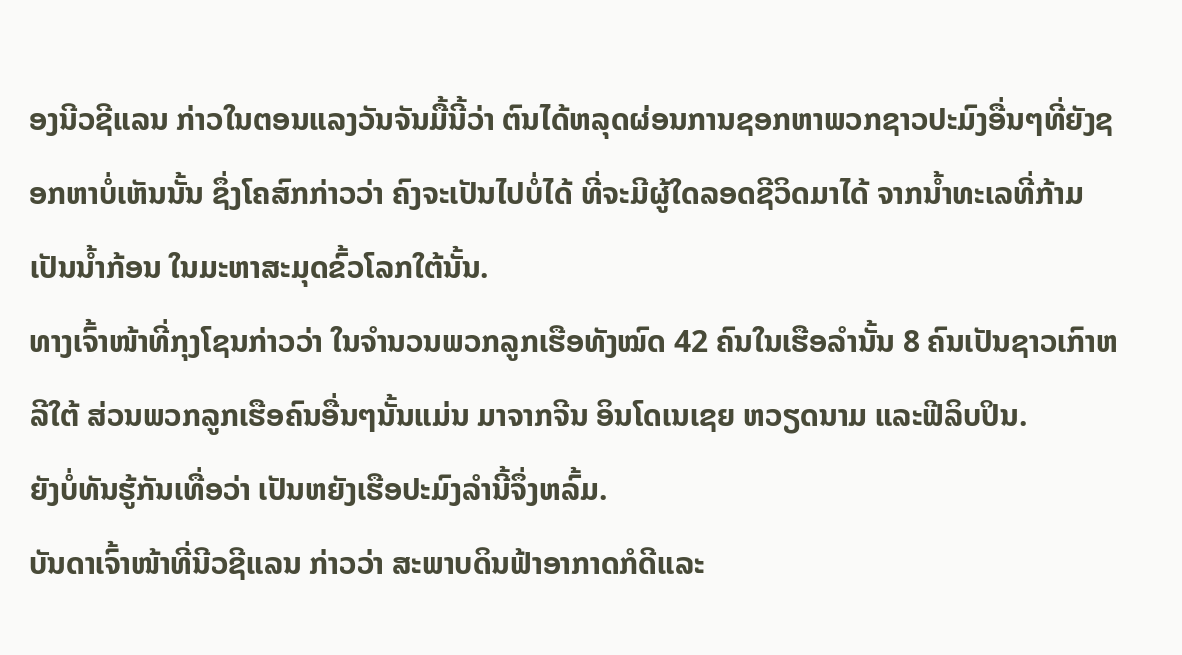ອງນີວຊີແລນ ກ່າວໃນຕອນແລງວັນຈັນມື້ນີ້ວ່າ ຕົນໄດ້ຫລຸດຜ່ອນການຊອກຫາພວກຊາວປະມົງອື່ນໆທີ່ຍັງຊອກຫາບໍ່ເຫັນນັ້ນ ຊຶ່ງໂຄສົກກ່າວວ່າ ຄົງຈະເປັນໄປບໍ່ໄດ້ ທີ່ຈະມີຜູ້ໃດລອດຊີວິດມາໄດ້ ຈາກນໍ້າທະເລທີ່ກ້າມເປັນນໍ້າກ້ອນ ໃນມະຫາສະມຸດຂົ້ວໂລກໃຕ້ນັ້ນ.
ທາງເຈົ້າໜ້າທີ່ກຸງໂຊນກ່າວວ່າ ໃນຈໍານວນພວກລູກເຮືອທັງໝົດ 42 ຄົນໃນເຮືອລໍານັ້ນ 8 ຄົນເປັນຊາວເກົາຫລີໃຕ້ ສ່ວນພວກລູກເຮືອຄົນອື່ນໆນັ້ນແມ່ນ ມາຈາກຈີນ ອິນໂດເນເຊຍ ຫວຽດນາມ ແລະຟີລິບປິນ.
ຍັງບໍ່ທັນຮູ້ກັນເທື່ອວ່າ ເປັນຫຍັງເຮືອປະມົງລໍານີ້ຈຶ່ງຫລົ້ມ.
ບັນດາເຈົ້າໜ້າທີ່ນີວຊີແລນ ກ່າວວ່າ ສະພາບດິນຟ້າອາກາດກໍດີແລະ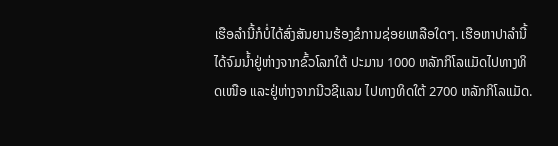ເຮືອລໍານີ້ກໍບໍ່ໄດ້ສົ່ງສັນຍານຮ້ອງຂໍການຊ່ອຍເຫລືອໃດໆ. ເຮືອຫາປາລໍານີ້ໄດ້ຈົມນໍ້າຢູ່ຫ່າງຈາກຂົ້ວໂລກໃຕ້ ປະມານ 1000 ຫລັກກິໂລແມັດໄປທາງທິດເໜືອ ແລະຢູ່ຫ່າງຈາກນີວຊີແລນ ໄປທາງທິດໃຕ້ 2700 ຫລັກກິໂລແມັດ.